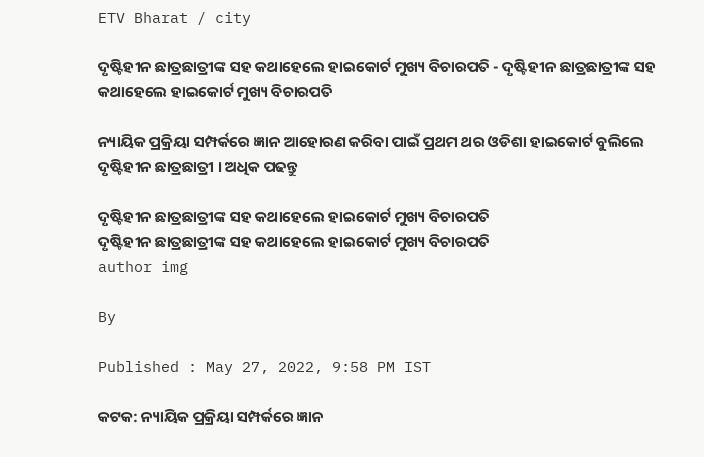ETV Bharat / city

ଦୃଷ୍ଟିହୀନ ଛାତ୍ରଛାତ୍ରୀଙ୍କ ସହ କଥାହେଲେ ହାଇକୋର୍ଟ ମୁଖ୍ୟ ବିଚାରପତି - ଦୃଷ୍ଟିହୀନ ଛାତ୍ରଛାତ୍ରୀଙ୍କ ସହ କଥାହେଲେ ହାଇକୋର୍ଟ ମୁଖ୍ୟ ବିଚାରପତି

ନ୍ୟାୟିକ ପ୍ରକ୍ରିୟା ସମ୍ପର୍କରେ ଜ୍ଞାନ ଆହୋରଣ କରିବା ପାଇଁ ପ୍ରଥମ ଥର ଓଡିଶା ହାଇକୋର୍ଟ ବୁଲିଲେ ଦୃଷ୍ଟିହୀନ ଛାତ୍ରଛାତ୍ରୀ । ଅଧିକ ପଢନ୍ତୁ

ଦୃଷ୍ଟିହୀନ ଛାତ୍ରଛାତ୍ରୀଙ୍କ ସହ କଥାହେଲେ ହାଇକୋର୍ଟ ମୁଖ୍ୟ ବିଚାରପତି
ଦୃଷ୍ଟିହୀନ ଛାତ୍ରଛାତ୍ରୀଙ୍କ ସହ କଥାହେଲେ ହାଇକୋର୍ଟ ମୁଖ୍ୟ ବିଚାରପତି
author img

By

Published : May 27, 2022, 9:58 PM IST

କଟକ: ନ୍ୟାୟିକ ପ୍ରକ୍ରିୟା ସମ୍ପର୍କରେ ଜ୍ଞାନ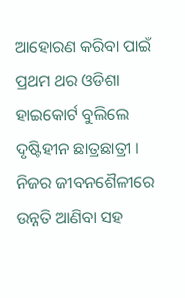ଆହୋରଣ କରିବା ପାଇଁ ପ୍ରଥମ ଥର ଓଡିଶା ହାଇକୋର୍ଟ ବୁଲିଲେ ଦୃଷ୍ଟିହୀନ ଛାତ୍ରଛାତ୍ରୀ । ନିଜର ଜୀବନଶୈଳୀରେ ଉନ୍ନତି ଆଣିବା ସହ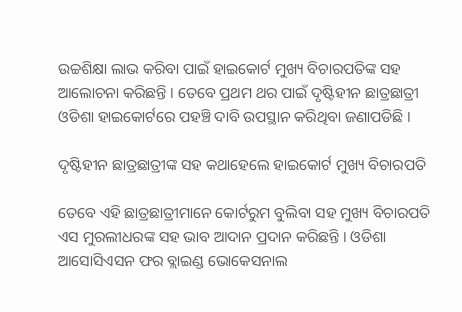ଉଚ୍ଚଶିକ୍ଷା ଲାଭ କରିବା ପାଇଁ ହାଇକୋର୍ଟ ମୁଖ୍ୟ ବିଚାରପତିଙ୍କ ସହ ଆଲୋଚନା କରିଛନ୍ତି । ତେବେ ପ୍ରଥମ ଥର ପାଇଁ ଦୃଷ୍ଟିହୀନ ଛାତ୍ରଛାତ୍ରୀ ଓଡିଶା ହାଇକୋର୍ଟରେ ପହଞ୍ଚି ଦାବି ଉପସ୍ଥାନ କରିଥିବା ଜଣାପଡିଛି ।

ଦୃଷ୍ଟିହୀନ ଛାତ୍ରଛାତ୍ରୀଙ୍କ ସହ କଥାହେଲେ ହାଇକୋର୍ଟ ମୁଖ୍ୟ ବିଚାରପତି

ତେବେ ଏହି ଛାତ୍ରଛାତ୍ରୀମାନେ କୋର୍ଟରୁମ ବୁଲିବା ସହ ମୁଖ୍ୟ ବିଚାରପତି ଏସ ମୁରଲୀଧରଙ୍କ ସହ ଭାବ ଆଦାନ ପ୍ରଦାନ କରିଛନ୍ତି । ଓଡିଶା ଆସୋସିଏସନ ଫର ବ୍ଲାଇଣ୍ଡ ଭୋକେସନାଲ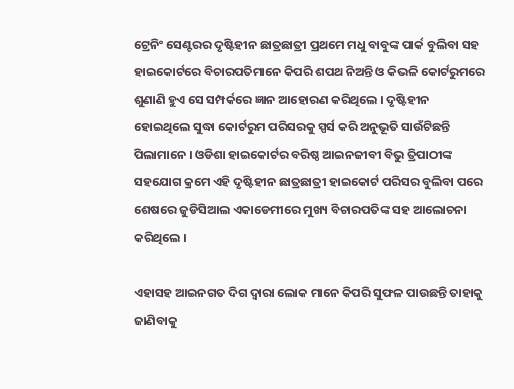ଟ୍ରେନିଂ ସେଣ୍ଟରର ଦୃଷ୍ଟିହୀନ ଛାତ୍ରଛାତ୍ରୀ ପ୍ରଥମେ ମଧୁ ବାବୁଙ୍କ ପାର୍କ ବୁଲିବା ସହ ହାଇକୋର୍ଟରେ ବିଚାରପତିମାନେ କିପରି ଶପଥ ନିଅନ୍ତି ଓ କିଭଳି କୋର୍ଟରୁମରେ ଶୁଣାଣି ହୁଏ ସେ ସମ୍ପର୍କରେ ଜ୍ଞାନ ଆହୋରଣ କରିଥିଲେ । ଦୃଷ୍ଟିହୀନ ହୋଇଥିଲେ ସୁଦ୍ଧା କୋର୍ଟରୁମ ପରିସରକୁ ସ୍ପର୍ସ କରି ଅନୁଭୂତି ସାଉଁଟିଛନ୍ତି ପିଲାମାନେ । ଓଡିଶା ହାଇକୋର୍ଟର ବରିଷ୍ଠ ଆଇନଜୀବୀ ବିଭୁ ତ୍ରିପାଠୀଙ୍କ ସହଯୋଗ କ୍ରମେ ଏହି ଦୃଷ୍ଟିହୀନ ଛାତ୍ରଛାତ୍ରୀ ହାଇକୋର୍ଟ ପରିସର ବୁଲିବା ପରେ ଶେଷରେ ଜୁଡିସିଆଲ ଏକାଡେମୀରେ ମୁଖ୍ୟ ବିଚାରପତିଙ୍କ ସହ ଆଲୋଚନା କରିଥିଲେ ।

ଏହାସହ ଆଇନଗତ ଦିଗ ଦ୍ୱାରା ଲୋକ ମାନେ କିପରି ସୁଫଳ ପାଉଛନ୍ତି ତାହାକୁ ଜାଣିବାକୁ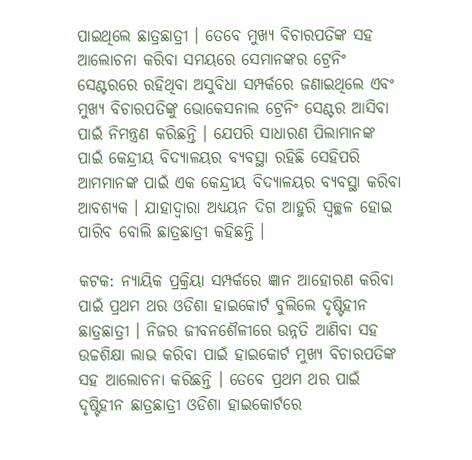ପାଇଥିଲେ ଛାତ୍ରଛାତ୍ରୀ । ତେବେ ମୁଖ୍ୟ ବିଚାରପତିଙ୍କ ସହ ଆଲୋଚନା କରିବା ସମୟରେ ସେମାନଙ୍କର ଟ୍ରେନିଂ ସେଣ୍ଟରରେ ରହିଥିବା ଅସୁବିଧା ସମ୍ପର୍କରେ ଜଣାଇଥିଲେ ଏବଂ ମୁଖ୍ୟ ବିଚାରପତିଙ୍କୁ ଭୋକେସନାଲ ଟ୍ରେନିଂ ସେଣ୍ଟର ଆସିବା ପାଇଁ ନିମନ୍ତ୍ରଣ କରିଛନ୍ତି । ଯେପରି ସାଧାରଣ ପିଲାମାନଙ୍କ ପାଇଁ କେନ୍ଦ୍ରୀୟ ବିଦ୍ୟାଳୟର ବ୍ୟବସ୍ଥା ରହିଛି ସେହିପରି ଆମମାନଙ୍କ ପାଇଁ ଏକ କେନ୍ଦ୍ରୀୟ ବିଦ୍ୟାଳୟର ବ୍ୟବସ୍ଥା କରିବା ଆବଶ୍ୟକ । ଯାହାଦ୍ୱାରା ଅଧ୍ୟୟନ ଦିଗ ଆହୁରି ସ୍ୱଚ୍ଛଳ ହୋଇ ପାରିବ ବୋଲି ଛାତ୍ରଛାତ୍ରୀ କହିଛନ୍ତି ।

କଟକ: ନ୍ୟାୟିକ ପ୍ରକ୍ରିୟା ସମ୍ପର୍କରେ ଜ୍ଞାନ ଆହୋରଣ କରିବା ପାଇଁ ପ୍ରଥମ ଥର ଓଡିଶା ହାଇକୋର୍ଟ ବୁଲିଲେ ଦୃଷ୍ଟିହୀନ ଛାତ୍ରଛାତ୍ରୀ । ନିଜର ଜୀବନଶୈଳୀରେ ଉନ୍ନତି ଆଣିବା ସହ ଉଚ୍ଚଶିକ୍ଷା ଲାଭ କରିବା ପାଇଁ ହାଇକୋର୍ଟ ମୁଖ୍ୟ ବିଚାରପତିଙ୍କ ସହ ଆଲୋଚନା କରିଛନ୍ତି । ତେବେ ପ୍ରଥମ ଥର ପାଇଁ ଦୃଷ୍ଟିହୀନ ଛାତ୍ରଛାତ୍ରୀ ଓଡିଶା ହାଇକୋର୍ଟରେ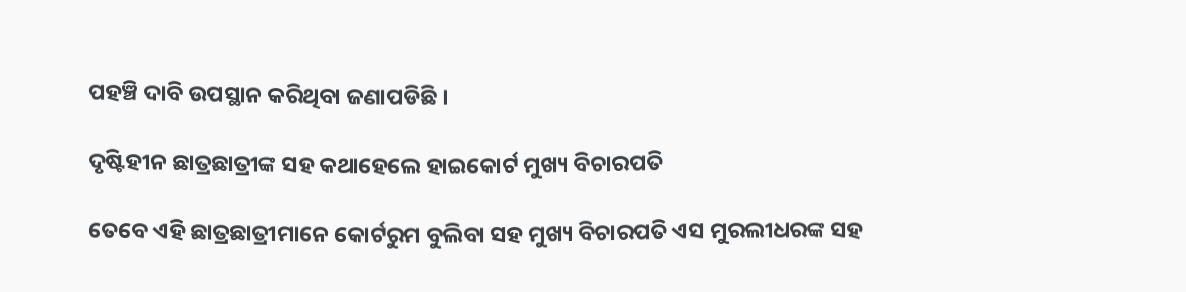ପହଞ୍ଚି ଦାବି ଉପସ୍ଥାନ କରିଥିବା ଜଣାପଡିଛି ।

ଦୃଷ୍ଟିହୀନ ଛାତ୍ରଛାତ୍ରୀଙ୍କ ସହ କଥାହେଲେ ହାଇକୋର୍ଟ ମୁଖ୍ୟ ବିଚାରପତି

ତେବେ ଏହି ଛାତ୍ରଛାତ୍ରୀମାନେ କୋର୍ଟରୁମ ବୁଲିବା ସହ ମୁଖ୍ୟ ବିଚାରପତି ଏସ ମୁରଲୀଧରଙ୍କ ସହ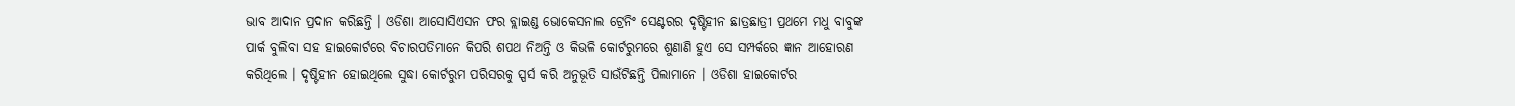ଭାବ ଆଦାନ ପ୍ରଦାନ କରିଛନ୍ତି । ଓଡିଶା ଆସୋସିଏସନ ଫର ବ୍ଲାଇଣ୍ଡ ଭୋକେସନାଲ ଟ୍ରେନିଂ ସେଣ୍ଟରର ଦୃଷ୍ଟିହୀନ ଛାତ୍ରଛାତ୍ରୀ ପ୍ରଥମେ ମଧୁ ବାବୁଙ୍କ ପାର୍କ ବୁଲିବା ସହ ହାଇକୋର୍ଟରେ ବିଚାରପତିମାନେ କିପରି ଶପଥ ନିଅନ୍ତି ଓ କିଭଳି କୋର୍ଟରୁମରେ ଶୁଣାଣି ହୁଏ ସେ ସମ୍ପର୍କରେ ଜ୍ଞାନ ଆହୋରଣ କରିଥିଲେ । ଦୃଷ୍ଟିହୀନ ହୋଇଥିଲେ ସୁଦ୍ଧା କୋର୍ଟରୁମ ପରିସରକୁ ସ୍ପର୍ସ କରି ଅନୁଭୂତି ସାଉଁଟିଛନ୍ତି ପିଲାମାନେ । ଓଡିଶା ହାଇକୋର୍ଟର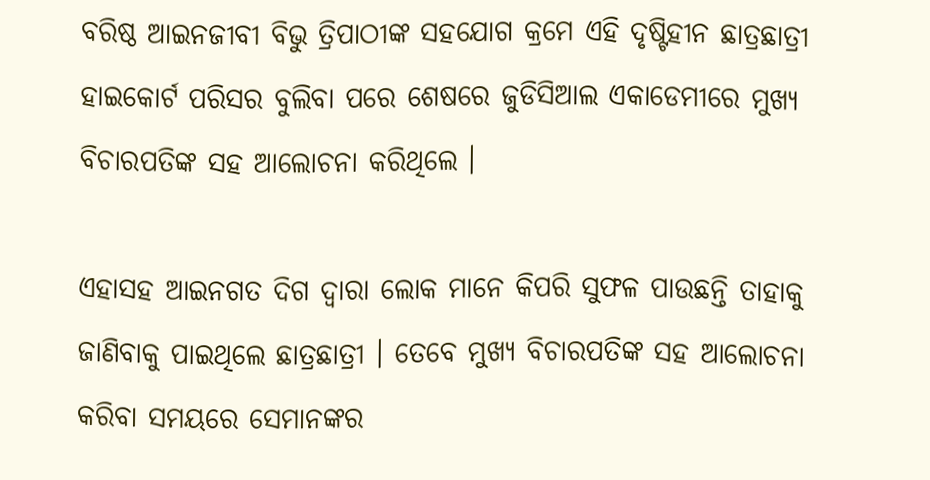ବରିଷ୍ଠ ଆଇନଜୀବୀ ବିଭୁ ତ୍ରିପାଠୀଙ୍କ ସହଯୋଗ କ୍ରମେ ଏହି ଦୃଷ୍ଟିହୀନ ଛାତ୍ରଛାତ୍ରୀ ହାଇକୋର୍ଟ ପରିସର ବୁଲିବା ପରେ ଶେଷରେ ଜୁଡିସିଆଲ ଏକାଡେମୀରେ ମୁଖ୍ୟ ବିଚାରପତିଙ୍କ ସହ ଆଲୋଚନା କରିଥିଲେ ।

ଏହାସହ ଆଇନଗତ ଦିଗ ଦ୍ୱାରା ଲୋକ ମାନେ କିପରି ସୁଫଳ ପାଉଛନ୍ତି ତାହାକୁ ଜାଣିବାକୁ ପାଇଥିଲେ ଛାତ୍ରଛାତ୍ରୀ । ତେବେ ମୁଖ୍ୟ ବିଚାରପତିଙ୍କ ସହ ଆଲୋଚନା କରିବା ସମୟରେ ସେମାନଙ୍କର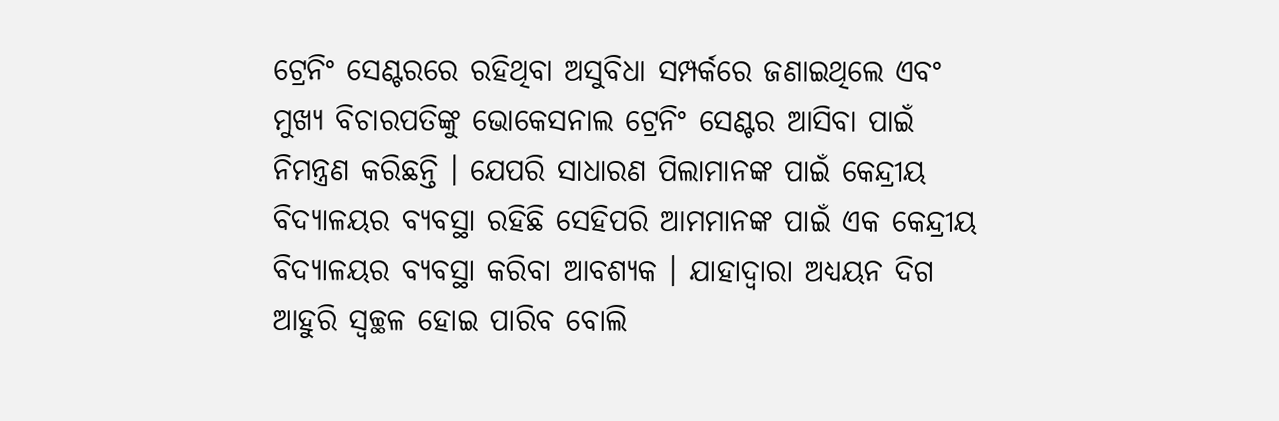ଟ୍ରେନିଂ ସେଣ୍ଟରରେ ରହିଥିବା ଅସୁବିଧା ସମ୍ପର୍କରେ ଜଣାଇଥିଲେ ଏବଂ ମୁଖ୍ୟ ବିଚାରପତିଙ୍କୁ ଭୋକେସନାଲ ଟ୍ରେନିଂ ସେଣ୍ଟର ଆସିବା ପାଇଁ ନିମନ୍ତ୍ରଣ କରିଛନ୍ତି । ଯେପରି ସାଧାରଣ ପିଲାମାନଙ୍କ ପାଇଁ କେନ୍ଦ୍ରୀୟ ବିଦ୍ୟାଳୟର ବ୍ୟବସ୍ଥା ରହିଛି ସେହିପରି ଆମମାନଙ୍କ ପାଇଁ ଏକ କେନ୍ଦ୍ରୀୟ ବିଦ୍ୟାଳୟର ବ୍ୟବସ୍ଥା କରିବା ଆବଶ୍ୟକ । ଯାହାଦ୍ୱାରା ଅଧ୍ୟୟନ ଦିଗ ଆହୁରି ସ୍ୱଚ୍ଛଳ ହୋଇ ପାରିବ ବୋଲି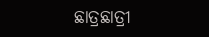ଛାତ୍ରଛାତ୍ରୀ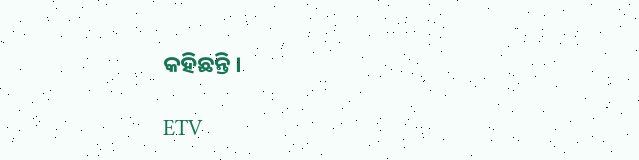କହିଛନ୍ତି ।

ETV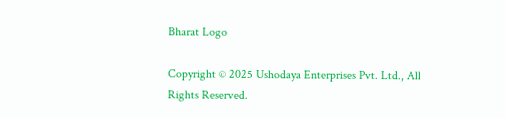Bharat Logo

Copyright © 2025 Ushodaya Enterprises Pvt. Ltd., All Rights Reserved.